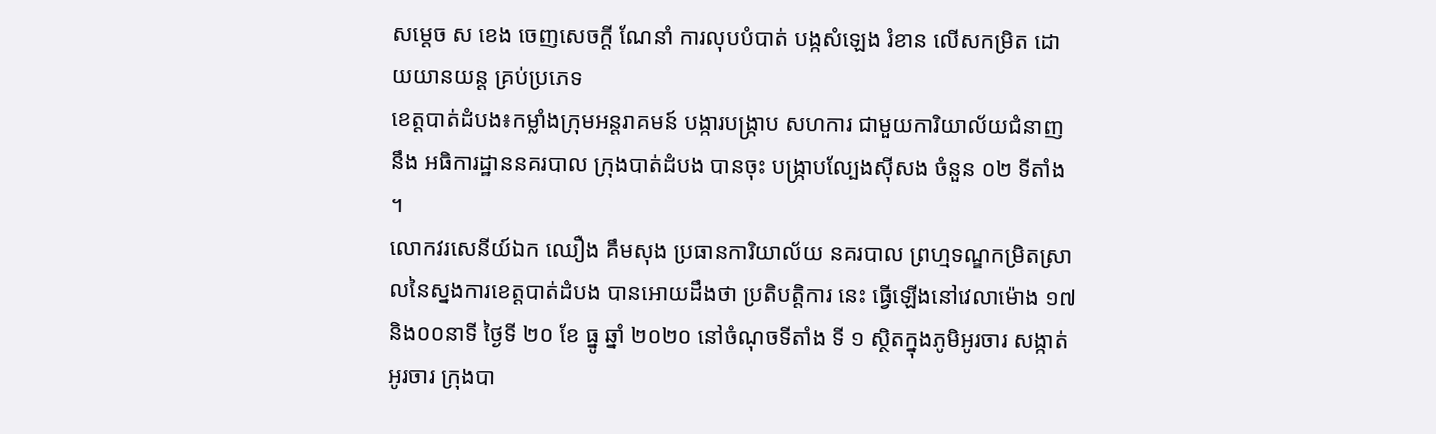សម្ដេច ស ខេង ចេញសេចក្ដី ណែនាំ ការលុបបំបាត់ បង្កសំឡេង រំខាន លើសកម្រិត ដោយយានយន្ត គ្រប់ប្រភេទ
ខេត្តបាត់ដំបង៖កម្លាំងក្រុមអន្តរាគមន៍ បង្ការបង្ក្រាប សហការ ជាមួយការិយាល័យជំនាញ នឹង អធិការដ្ឋាននគរបាល ក្រុងបាត់ដំបង បានចុះ បង្ក្រាបល្បែងស៊ីសង ចំនួន ០២ ទីតាំង ។
លោកវរសេនីយ៍ឯក ឈឿង គឹមសុង ប្រធានការិយាល័យ នគរបាល ព្រហ្មទណ្ឌកម្រិតស្រាលនៃស្នងការខេត្តបាត់ដំបង បានអោយដឹងថា ប្រតិបត្តិការ នេះ ធ្វើឡើងនៅវេលាម៉ោង ១៧និង០០នាទី ថ្ងៃទី ២០ ខែ ធ្នូ ឆ្នាំ ២០២០ នៅចំណុចទីតាំង ទី ១ ស្ថិតក្នុងភូមិអូរចារ សង្កាត់ អូរចារ ក្រុងបា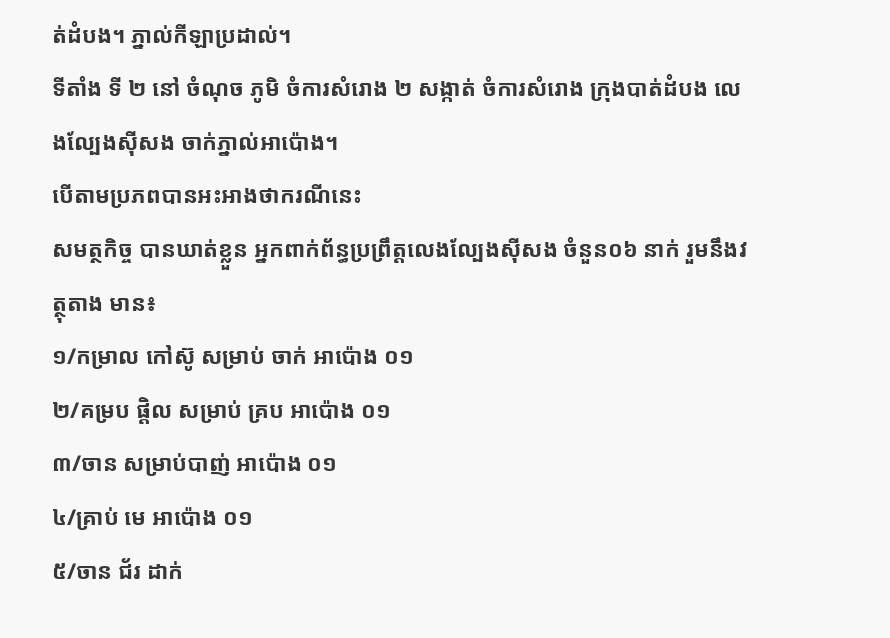ត់ដំបង។ ភ្នាល់កីឡាប្រដាល់។
ទីតាំង ទី ២ នៅ ចំណុច ភូមិ ចំការសំរោង ២ សង្កាត់ ចំការសំរោង ក្រុងបាត់ដំបង លេងល្បែងស៊ីសង ចាក់ភ្នាល់អាប៉ោង។
បើតាមប្រភពបានអះអាងថាករណីនេះ
សមត្ថកិច្ច បានឃាត់ខ្លួន អ្នកពាក់ព័ន្ធប្រព្រឹត្តលេងល្បែងស៊ីសង ចំនួន០៦ នាក់ រួមនឹងវត្ថុតាង មាន៖
១/កម្រាល កៅស៊ូ សម្រាប់ ចាក់ អាប៉ោង ០១
២/គម្រប ផ្តិល សម្រាប់ គ្រប អាប៉ោង ០១
៣/ចាន សម្រាប់បាញ់ អាប៉ោង ០១
៤/គ្រាប់ មេ អាប៉ោង ០១
៥/ចាន ជ័រ ដាក់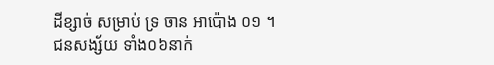ដីខ្សាច់ សម្រាប់ ទ្រ ចាន អាប៉ោង ០១ ។
ជនសង្ស័យ ទាំង០៦នាក់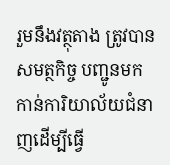រួមនឹងវត្ថុតាង ត្រូវបាន សមត្ថកិច្ច បញ្ជូនមកកាន់ការិយាល័យជំនាញដើម្បីធ្វេី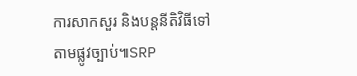ការសាកសួរ និងបន្តនីតិវិធីទៅតាមផ្លូវច្បាប់៕SRP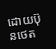ដោយប៊ុនថេត